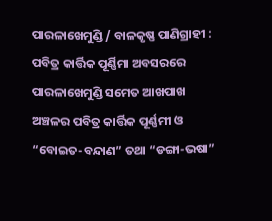ପାରଳାଖେମୁଣ୍ଡି / ବାଳକୃଷ୍ଣ ପାଣିଗ୍ରାହୀ : ପବିତ୍ର କାର୍ତ୍ତିକ ପୂର୍ଣ୍ଣିମା ଅବସରରେ ପାରଳାଖେମୁଣ୍ଡି ସମେତ ଆଖପାଖ ଅଞ୍ଚଳର ପବିତ୍ର କାର୍ତ୍ତିକ ପୂର୍ଣ୍ଣମୀ ଓ “ବୋଇତ-ବନ୍ଦାଣ” ତଥା “ଡଙ୍ଗା-ଭଷା”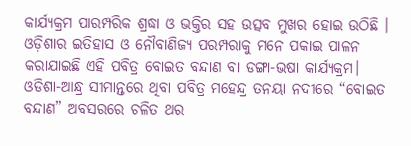କାର୍ଯ୍ୟକ୍ରମ ପାରମ୍ପରିକ ଶ୍ରଦ୍ଧା ଓ ଭକ୍ତିର ସହ ଉତ୍ସବ ମୁଖର ହୋଇ ଉଠିଛି ।
ଓଡ଼ିଶାର ଇତିହାସ ଓ ନୌବାଣିଜ୍ୟ ପରମ୍ପରାକୁ ମନେ ପକାଇ ପାଳନ କରାଯାଇଛି ଏହି ପବିତ୍ର ବୋଇତ ବନ୍ଦାଣ ବା ଡଙ୍ଗା-ଭଷା କାର୍ଯ୍ୟକ୍ରମ।
ଓଡିଶା-ଆନ୍ଧ୍ର ସୀମାନ୍ତରେ ଥିବା ପବିତ୍ର ମହେନ୍ଦ୍ର ତନୟା ନଦୀରେ “ବୋଇତ ବନ୍ଦାଣ” ଅବସରରେ ଚଳିତ ଥର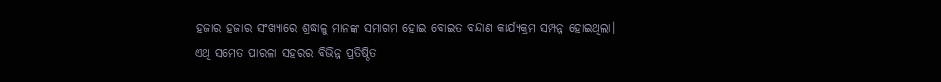ହଜାର ହଜାର ସଂଖ୍ୟାରେ ଶ୍ରଦ୍ଧାଳୁ ମାନଙ୍କ ସମାଗମ ହୋଇ ବୋଇତ ବନ୍ଦାଣ କାର୍ଯ୍ୟକ୍ରମ ସମ୍ପନ୍ନ ହୋଇଥିଲା।
ଏଥି ସମେତ ପାରଳା ସହରର ବିଭିନ୍ନ ପ୍ରତିଷ୍ଠିତ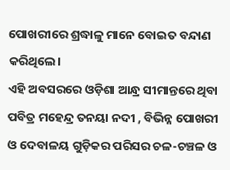ପୋଖରୀରେ ଶ୍ରଦ୍ଧାଳୁ ମାନେ ବୋଇତ ବନ୍ଦାଣ କରିଥିଲେ।
ଏହି ଅବସରରେ ଓଡ଼ିଶା ଆନ୍ଧ୍ର ସୀମାନ୍ତରେ ଥିବା ପବିତ୍ର ମହେନ୍ଦ୍ର ତନୟା ନଦୀ , ବିଭିନ୍ନ ପୋଖରୀ ଓ ଦେବାଳୟ ଗୁଡ଼ିକର ପରିସର ଚଳ-ଚଞ୍ଚଳ ଓ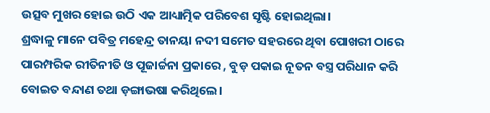ଉତ୍ସବ ମୁଖର ହୋଇ ଉଠି ଏକ ଆଧ୍ୟାତ୍ମିକ ପରିବେଶ ସୃଷ୍ଟି ହୋଇଥିଲା।
ଶ୍ରଦ୍ଧାଳୁ ମାନେ ପବିତ୍ର ମହେନ୍ଦ୍ର ତାନୟା ନଦୀ ସମେତ ସହରରେ ଥିବା ପୋଖରୀ ଠାରେ ପାରମ୍ପରିକ ରୀତିନୀତି ଓ ପୂଜାର୍ଚ୍ଚନା ପ୍ରକାରେ , ବୁଡ଼ ପକାଇ ନୂତନ ବସ୍ତ୍ର ପରିଧାନ କରି ବୋଇତ ବନ୍ଦାଣ ତଥା ଡ଼ଙ୍ଗାଭଷା କରିଥିଲେ।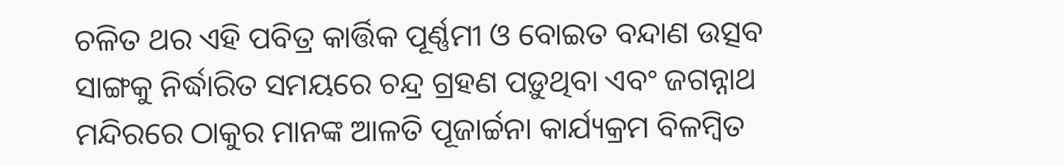ଚଳିତ ଥର ଏହି ପବିତ୍ର କାର୍ତ୍ତିକ ପୂର୍ଣ୍ଣମୀ ଓ ବୋଇତ ବନ୍ଦାଣ ଉତ୍ସବ ସାଙ୍ଗକୁ ନିର୍ଦ୍ଧାରିତ ସମୟରେ ଚନ୍ଦ୍ର ଗ୍ରହଣ ପଡ଼ୁଥିବା ଏବଂ ଜଗନ୍ନାଥ ମନ୍ଦିରରେ ଠାକୁର ମାନଙ୍କ ଆଳତି ପୂଜାର୍ଚ୍ଚନା କାର୍ଯ୍ୟକ୍ରମ ବିଳମ୍ବିତ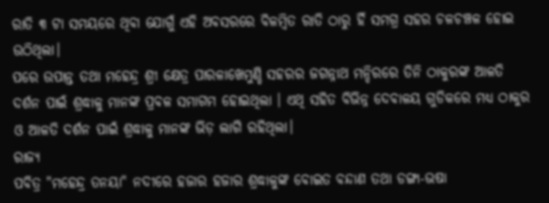ରାତି ୩ ଟା ସମୟରେ ଥିବା ଯୋଗୁଁ ଏହି ଅବସରରେ ବିଳମ୍ବିତ ରାତି ଠାରୁ ହିଁ ସମଗ୍ର ସହର ଚଳଚଞ୍ଚଳ ହୋଇ ଉଠିଥିଲା।
ପରେ ଉପାନ୍ତ ତଥା ମହେନ୍ଦ୍ର ଶ୍ରୀ କ୍ଷେତ୍ର ପାରଳାଖେମୁଣ୍ଡି ସହରର ଜଗନ୍ନାଥ ମନ୍ଦିରରେ ତିନି ଠାକୁରଙ୍କ ଆଳତି ଦର୍ଶନ ପାଇଁ ଶ୍ରଦ୍ଧାଳୁ ମାନଙ୍କ ପ୍ରବଳ ସମାଗମ ହୋଇଥିଲା । ଏଥି ସହିତ ବିଭିନ୍ନ ଦେବାଳୟ ଗୁଡିକରେ ମଧ୍ୟ ଠାକୁର ଓ ଆଳତି ଦର୍ଶନ ପାଇଁ ଶ୍ରଦ୍ଧାଳୁ ମାନଙ୍କ ଭିଡ଼ ଲାଗି ରହିଥିଲା।
ରାଜ୍ୟ
ପବିତ୍ର "ମହେନ୍ଦ୍ର ତନୟା" ନଦୀରେ ହଜାର ହଜାର ଶ୍ରଦ୍ଧାଳୁଙ୍କ ବୋଇତ ବନ୍ଦାଣ ତଥା ଡଙ୍ଗା-ଭଷା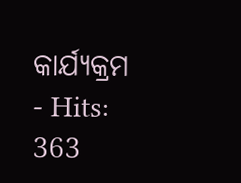କାର୍ଯ୍ୟକ୍ରମ
- Hits: 363